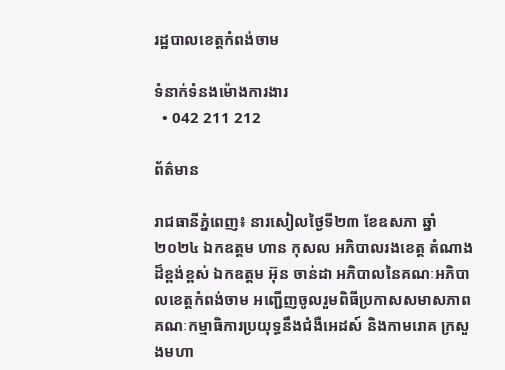រដ្ឋបាលខេត្តកំពង់ចាម

ទំនាក់ទំនងម៉ោងការងារ
  • 042 211 212

ព័ត៌មាន

រាជធានីភ្នំពេញ៖ នារសៀលថ្ងៃទី២៣ ខែឧសភា ឆ្នាំ២០២៤ ឯកឧត្ដម ហាន កុសល អភិបាលរងខេត្ត តំណាងដ៏ខ្ពង់ខ្ពស់ ឯកឧត្ដម អ៊ុន ចាន់ដា អភិបាលនៃគណៈអភិបាលខេត្តកំពង់ចាម អញ្ជើញចូលរួមពិធីប្រកាសសមាសភាពគណៈកម្មាធិការប្រយុទ្ធនឹងជំងឺអេដស៍ និងកាមរោគ ក្រសួងមហា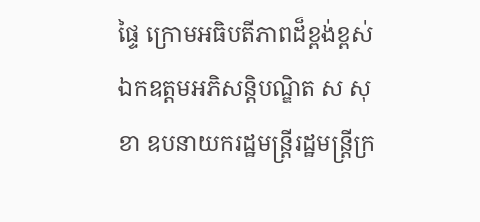ផ្ទៃ ក្រោមអធិបតីភាពដ៏ខ្ពង់ខ្ពស់ ឯកឧត្តមអភិសន្តិបណ្ឌិត ស សុខា ឧបនាយករដ្ឋមន្ត្រីរដ្ឋមន្រ្តីក្រ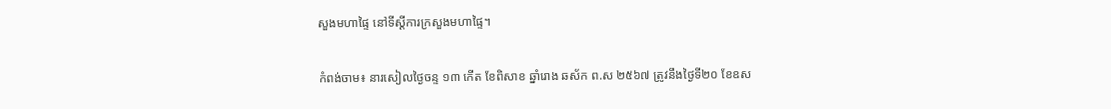សួងមហាផ្ទៃ នៅទីស្ដីការក្រសួងមហាផ្ទៃ។

កំពង់ចាម៖ នារសៀលថ្ងៃចន្ទ ១៣ កើត ខែពិសាខ ឆ្នាំរោង ឆស័ក ព.ស ២៥៦៧ ត្រូវនឹងថ្ងៃទី២០ ខែឧស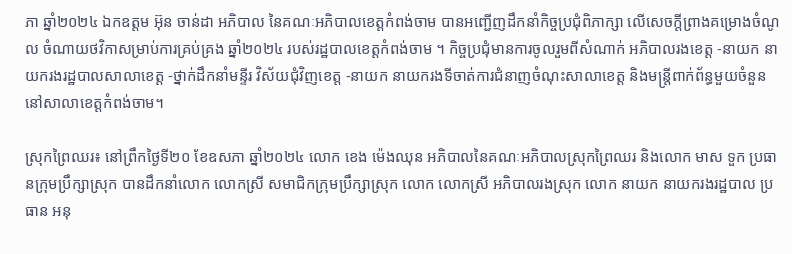ភា ឆ្នាំ២០២៤ ឯកឧត្តម អ៊ុន ចាន់ដា អភិបាល នៃគណៈអភិបាលខេត្តកំពង់ចាម បានអញ្ជើញដឹកនាំកិច្ចប្រជុំពិភាក្សា លើសេចក្តីព្រាងគម្រោងចំណូល ចំណាយថវិកាសម្រាប់ការគ្រប់គ្រង ឆ្នាំ២០២៤ របស់រដ្ឋបាលខេត្តកំពង់ចាម ។ កិច្ចប្រជុំមានការចូលរួមពីសំណាក់ អភិបាលរងខេត្ត -នាយក នាយករងរដ្ឋបាលសាលាខេត្ត -ថ្នាក់ដឹកនាំមន្ទីរ វិស័យជុំវិញខេត្ត -នាយក នាយករងទីចាត់ការជំនាញចំណុះសាលាខេត្ត និងមន្ត្រីពាក់ព័ន្ធមួយចំនួន នៅសាលាខេត្តកំពង់ចាម។

ស្រុកព្រៃឈរ៖ នៅព្រឹកថ្ងៃទី២០ ខែឧសភា ឆ្នាំ២០២៤ លោក ខេង ម៉េងឈុន អភិបាលនៃគណៈអភិបាលស្រុកព្រៃឈរ និងលោក មាស ទួក ប្រធានក្រុមប្រឹក្សាស្រុក បានដឹកនាំលោក លោកស្រី សមាជិកក្រុមប្រឹក្សាស្រុក លោក លោកស្រី អភិបាលរងស្រុក លោក នាយក នាយករងរដ្ឋបាល ប្រធាន អនុ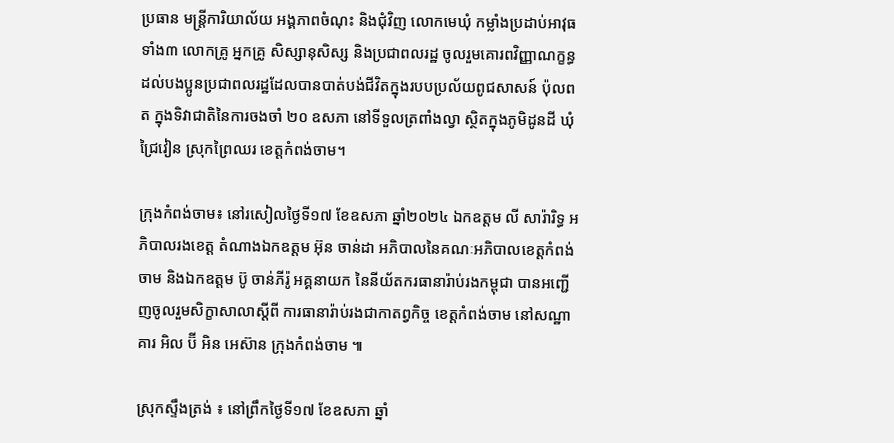ប្រធាន មន្ត្រីការិយាល័យ អង្គភាពចំណុះ និងជុំវិញ លោកមេឃុំ កម្លាំងប្រដាប់អាវុធទាំង៣ លោកគ្រូ អ្នកគ្រូ សិស្សានុសិស្ស និងប្រជាពលរដ្ឋ ចូលរួមគោរពវិញ្ញាណក្ខន្ធដល់បងប្អូនប្រជាពលរដ្ឋដែលបានបាត់បង់ជីវិតក្នុងរបបប្រល័យពូជសាសន៍ ប៉ុលពត ក្នុងទិវាជាតិនៃការចងចាំ ២០ ឧសភា នៅទីទួលត្រពាំងល្វា ស្ថិតក្នុងភូមិដូនដី ឃុំជ្រៃវៀន ស្រុកព្រៃឈរ ខេត្តកំពង់ចាម។

ក្រុងកំពង់ចាម៖ នៅរសៀលថ្ងៃទី១៧ ខែឧសភា ឆ្នាំ២០២៤ ឯកឧត្តម លី សារ៉ារិទ្ធ អភិបាលរងខេត្ដ តំណាងឯកឧត្តម អ៊ុន ចាន់ដា អភិបាលនៃគណៈអភិបាលខេត្តកំពង់ចាម និងឯកឧត្តម ប៊ូ ចាន់ភីរ៉ូ អគ្គនាយក នៃនីយ័តករធានារ៉ាប់រងកម្ពុជា បានអញ្ជើញចូលរួមសិក្ខាសាលាស្ដីពី ការធានារ៉ាប់រងជាកាតព្វកិច្ច ខេត្តកំពង់ចាម នៅសណ្ឋាគារ អិល ប៊ី អិន អេស៊ាន ក្រុងកំពង់ចាម ៕

ស្រុកស្ទឹងត្រង់ ៖ នៅព្រឹកថ្ងៃទី១៧ ខែឧសភា ឆ្នាំ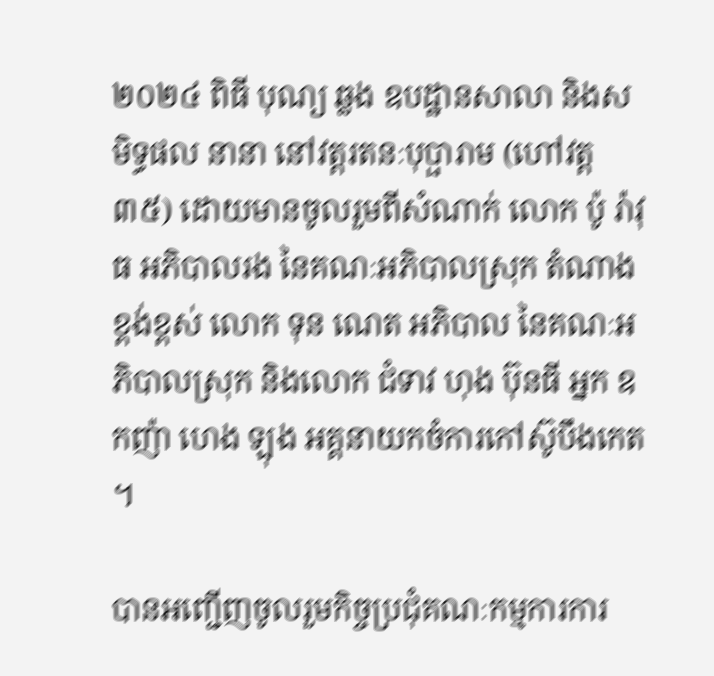២០២៤ ពិធី បុណ្យ ឆ្លង ឧបដ្ឋានសាលា និងសមិទ្ធផល នានា នៅវត្តរតនៈបុប្ផារាម (ហៅវត្ត៣៥) ដោយមានចូលរួមពីសំណាក់ លោក ប៉ូ រ៉ាវុធ អភិបាលរង នៃគណៈអភិបាលស្រុក តំណាង ខ្ពង់ខ្ពស់ លេាក ទុន ណេត អភិបាល នៃគណៈអភិបាលស្រុក និងលោក ជំទាវ ហុង ប៊ុនធី អ្នក ឧកញ៉ា ហេង ឡុង អគ្គនាយកចំការកៅស៊ូបឹងកេត ។

បានអញ្ជើញចូលរួមកិច្ចប្រជុំគណៈកម្មការការ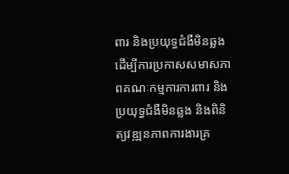ពារ និងប្រយុទ្ធជំងឺមិនឆ្លង ដើម្បីការប្រកាសសមាសភាពគណៈកម្មការការពារ និង ប្រយុទ្ធជំងឺមិនឆ្លង និងពិនិត្យវឌ្ឍនភាពការងារគ្រ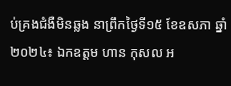ប់គ្រងជំងឺមិនឆ្លង នាព្រឹកថ្ងៃទី១៥ ខែឧសភា ឆ្នាំ២០២៤៖ ឯកឧត្ដម ហាន កុសល អ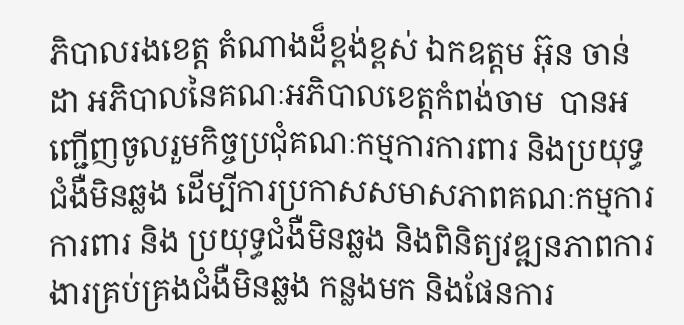ភិបាលរងខេត្ត តំណាងដ៏ខ្ពង់ខ្ពស់ ឯកឧត្ដម អ៊ុន ចាន់ដា អភិបាលនៃគណៈអភិបាលខេត្តកំពង់ចាម  បានអញ្ជើញចូលរួមកិច្ចប្រជុំគណៈកម្មការការពារ និងប្រយុទ្ធជំងឺមិនឆ្លង ដើម្បីការប្រកាសសមាសភាពគណៈកម្មការការពារ និង ប្រយុទ្ធជំងឺមិនឆ្លង និងពិនិត្យវឌ្ឍនភាពការងារគ្រប់គ្រងជំងឺមិនឆ្លង កន្លងមក និងផែនការ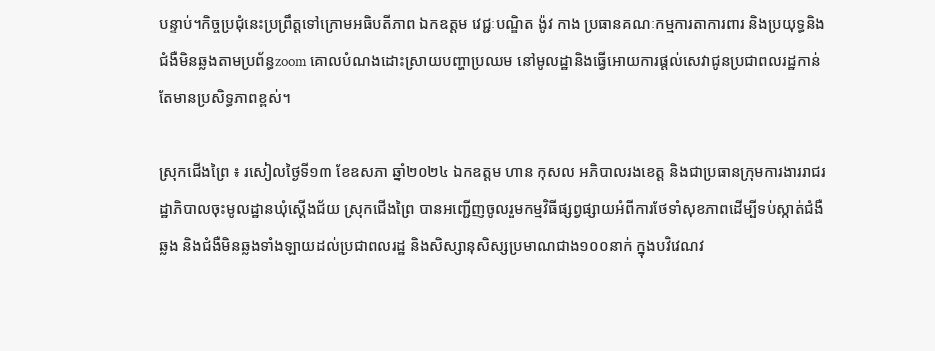បន្ទាប់។កិច្ចប្រជុំនេះប្រព្រឹត្តទៅក្រោមអធិបតីភាព ឯកឧត្ដម វេជ្ជៈបណ្ឌិត ង៉ូវ កាង ប្រធានគណៈកម្មការតាការពារ និងប្រយុទ្ធនិងជំងឺមិនឆ្លងតាមប្រព័ន្ធzoom គោលបំណងដោះស្រាយបញ្ហាប្រឈម នៅមូលដ្ឋានិងធ្វើអោយការផ្ដល់សេវាជូនប្រជាពលរដ្ឋកាន់តែមានប្រសិទ្ធភាពខ្ពស់។

ស្រុកជេីងព្រៃ ៖ រសៀលថ្ងៃទី១៣ ខែឧសភា ឆ្នាំ២០២៤ ឯកឧត្ដម ហាន កុសល អភិបាលរងខេត្ត និងជាប្រធានក្រុមការងាររាជរដ្ឋាភិបាលចុះមូលដ្ឋានឃុំស្តើងជ័យ ស្រុកជើងព្រៃ បានអញ្ជើញចូលរួមកម្មវិធីផ្សព្វផ្សាយអំពីការថែទាំសុខភាពដើម្បីទប់ស្កាត់ជំងឺឆ្លង និងជំងឺមិនឆ្លងទាំងឡាយដល់ប្រជាពលរដ្ឋ និងសិស្សានុសិស្សប្រមាណជាង១០០នាក់ ក្នុងបវិវេណវ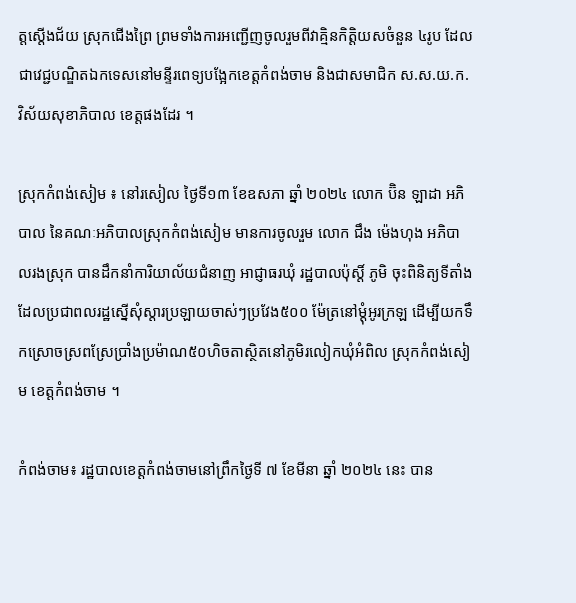ត្តស្តើងជ័យ ស្រុកជើងព្រៃ ព្រមទាំងការអញ្ជើញចូលរួមពីវាគ្មិនកិត្តិយសចំនួន ៤រូប ដែលជាវេជ្ជបណ្ឌិតឯកទេសនៅមន្ទីរពេទ្យបង្អែកខេត្តកំពង់ចាម និងជាសមាជិក ស.ស.យ.ក. វិស័យសុខាភិបាល ខេត្តផងដែរ ។

ស្រុកកំពង់សៀម ៖ នៅរសៀល ថ្ងៃទី១៣ ខែឧសភា ឆ្នាំ ២០២៤ លោក ប៊ិន ឡាដា អភិបាល នៃគណៈអភិបាលស្រុកកំពង់សៀម មានការចូលរួម លោក ជឹង ម៉េងហុង អភិបាលរងស្រុក បានដឹកនាំការិយាល័យជំនាញ អាជ្ញាធរឃុំ រដ្ឋបាលប៉ុស្តិ៍ ភូមិ ចុះពិនិត្យទីតាំងដែលប្រជាពលរដ្ឋស្នើសុំស្តារប្រឡាយចាស់ៗប្រវែង៥០០ ម៉ែត្រនៅម្ដុំអូរក្រឡ ដើម្បីយកទឹកស្រោចស្រពស្រែប្រាំងប្រម៉ាណ៥០ហិចតាស្ថិតនៅភូមិរលៀកឃុំអំពិល ស្រុកកំពង់សៀម ខេត្តកំពង់ចាម ។

កំពង់ចាម៖ រដ្ឋបាលខេត្តកំពង់ចាមនៅព្រឹកថ្ងៃទី ៧ ខែមីនា ឆ្នាំ ២០២៤ នេះ បាន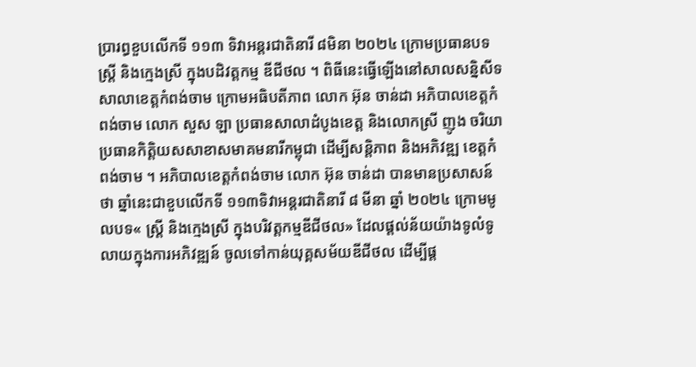ប្រារព្ធខួបលើកទី ១១៣ ទិវាអន្តរជាតិនារី ៨មិនា ២០២៤ ក្រោមប្រធានបទ ស្ត្រី និងក្មេងស្រី ក្នុងបដិវត្តកម្ម ឌីជីថល ។ ពិធីនេះធ្វើឡើងនៅសាលសន្និសីទ សាលាខេត្តកំពង់ចាម ក្រោមអធិបតីភាព លោក អ៊ុន ចាន់ដា អភិបាលខេត្តកំពង់ចាម លោក សួស ឡា ប្រធានសាលាដំបូងខេត្ត និងលោកស្រី ញូង ចរិយា ប្រធានកិត្តិយសសាខាសមាគមនារីកម្ពុជា ដើម្បីសន្តិភាព និងអភិវឌ្ឍ ខេត្តកំពង់ចាម ។ អភិបាលខេត្តកំពង់ចាម លោក អ៊ុន ចាន់ដា បានមានប្រសាសន៍ថា ឆ្នាំនេះជាខួបលើកទី ១១៣ទិវាអន្តរជាតិនារី ៨ មីនា ឆ្នាំ ២០២៤ ក្រោមមូលបទ« ស្តី្រ និងក្មេងស្រី ក្នុងបរិវត្តកម្មឌីជីថល» ដែលផ្តល់ន័យយ៉ាងទូលំទូលាយក្នុងការអភិវឌ្ឍន៍ ចូលទៅកាន់យុគ្គសម័យឌីជីថល ដើម្បីផ្ដ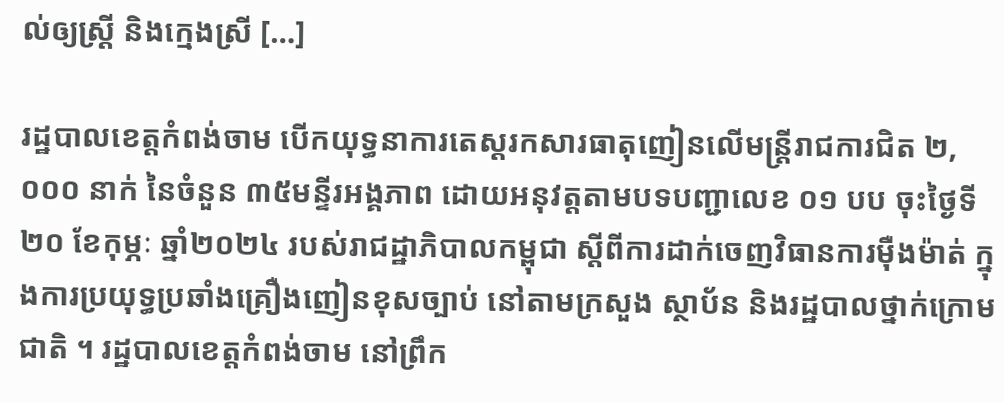ល់ឲ្យស្ត្រី និងក្មេងស្រី […]

រដ្ឋបាលខេត្តកំពង់ចាម បើកយុទ្ធនាការតេស្តរកសារធាតុញៀនលើមន្ត្រីរាជការជិត ២,០០០ នាក់ នៃចំនួន ៣៥មន្ទីរអង្គភាព ដោយអនុវត្តតាមបទបញ្ជាលេខ ០១ បប ចុះថ្ងៃទី២០ ខែកុម្ភៈ ឆ្នាំ២០២៤ របស់រាជដ្ឋាភិបាលកម្ពុជា ស្តីពីការដាក់ចេញវិធានការម៉ឺងម៉ាត់ ក្នុងការប្រយុទ្ធប្រឆាំងគ្រឿងញៀនខុសច្បាប់ នៅតាមក្រសួង ស្ថាប័ន និងរដ្ឋបាលថ្នាក់ក្រោមជាតិ ។ រដ្ឋបាលខេត្តកំពង់ចាម នៅព្រឹក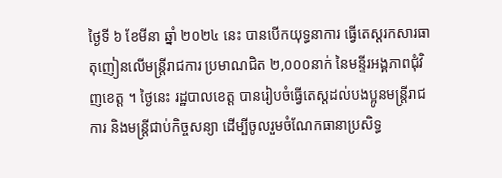ថ្ងៃទី ៦ ខែមីនា ឆ្នាំ ២០២៤ នេះ បានបើកយុទ្ធនាការ ធ្វើតេស្តរកសារធាតុញៀនលើមន្ត្រីរាជការ ប្រមាណជិត ២,០០០នាក់ នៃមន្ទីរអង្គភាពជុំវិញខេត្ត ។ ថ្ងៃនេះ រដ្ឋបាលខេត្ត បានរៀបចំធ្វើតេស្តដល់បងប្អូនមន្ត្រីរាជការ និងមន្ត្រីជាប់កិច្ចសន្យា ដើម្បីចូលរួមចំណែកធានាប្រសិទ្ធ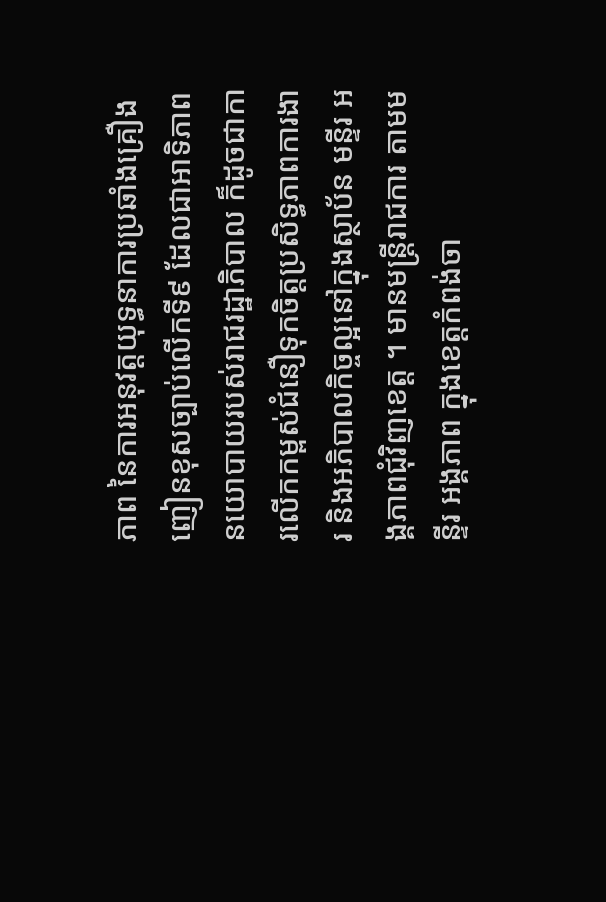ភាព នៃការអនុវត្តយុទ្ធនាការប្រឆាំងគ្រឿងញៀនខុសច្បាប់លើកទី៩ ដែលជាអាទិភាពនយោបាយរបស់រាជរដ្ឋាភិបាល ក៏ដូចជាការលើកកម្ពស់ជំនឿទុកចិត្តប្រសិទ្ធភាពការងារ និងអភិបាលកិច្ចល្អនៅក្នុងស្ថាប័ន មន្ទីរ អង្គភាពជុំវិញខេត្ត ។ មានមន្ត្រីរាជការ តាមមន្ទីរ អង្គភាព ក្នុងខេត្តកំពង់ចា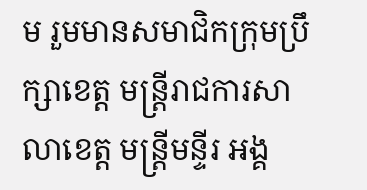ម រួមមានសមាជិកក្រុមប្រឹក្សាខេត្ត មន្ត្រីរាជការសាលាខេត្ត មន្ត្រីមន្ទីរ អង្គ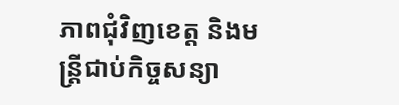ភាពជុំវិញខេត្ត និងមន្ត្រីជាប់កិច្ចសន្យា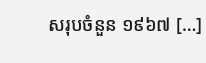សរុបចំនួន ១៩៦៧ […]